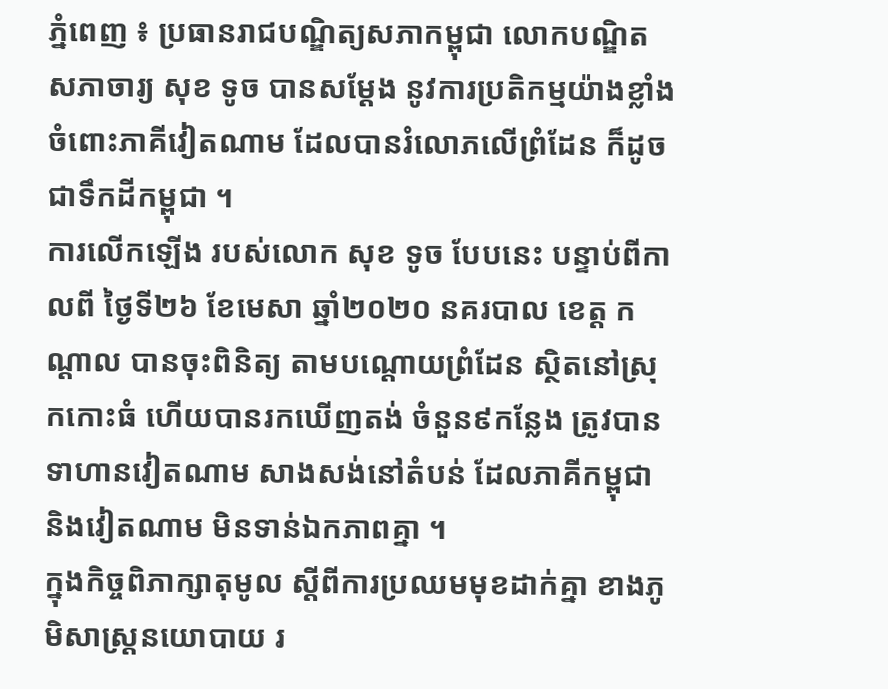ភ្នំពេញ ៖ ប្រធានរាជបណ្ឌិត្យសភាកម្ពុជា លោកបណ្ឌិតសភាចារ្យ សុខ ទូច បានសម្ដែង នូវការប្រតិកម្មយ៉ាងខ្លាំង ចំពោះភាគីវៀតណាម ដែលបានរំលោភលើព្រំដែន ក៏ដូចជាទឹកដីកម្ពុជា ។
ការលើកឡើង របស់លោក សុខ ទូច បែបនេះ បន្ទាប់ពីកាលពី ថ្ងៃទី២៦ ខែមេសា ឆ្នាំ២០២០ នគរបាល ខេត្ត កណ្ដាល បានចុះពិនិត្យ តាមបណ្ដោយព្រំដែន ស្ថិតនៅស្រុកកោះធំ ហើយបានរកឃើញតង់ ចំនួន៩កន្លែង ត្រូវបានទាហានវៀតណាម សាងសង់នៅតំបន់ ដែលភាគីកម្ពុជា និងវៀតណាម មិនទាន់ឯកភាពគ្នា ។
ក្នុងកិច្ចពិភាក្សាតុមូល ស្ដីពីការប្រឈមមុខដាក់គ្នា ខាងភូមិសាស្រ្តនយោបាយ រ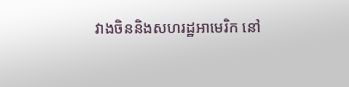វាងចិននិងសហរដ្ឋអាមេរិក នៅ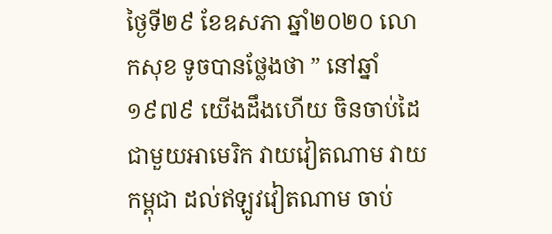ថ្ងៃទី២៩ ខែឧសភា ឆ្នាំ២០២០ លោកសុខ ទូចបានថ្លែងថា ” នៅឆ្នាំ១៩៧៩ យើងដឹងហើយ ចិនចាប់ដៃជាមួយអាមេរិក វាយវៀតណាម វាយកម្ពុជា ដល់ឥឡូវវៀតណាម ចាប់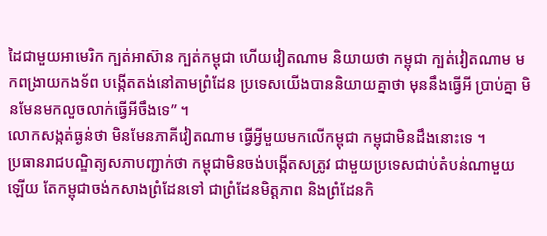ដៃជាមួយអាមេរិក ក្បត់អាស៊ាន ក្បត់កម្ពុជា ហើយវៀតណាម និយាយថា កម្ពុជា ក្បត់វៀតណាម មកពង្រាយកងទ័ព បង្កើតតង់នៅតាមព្រំដែន ប្រទេសយើងបាននិយាយគ្នាថា មុននឹងធ្វើអី ប្រាប់គ្នា មិនមែនមកលួចលាក់ធ្វើអីចឹងទេ” ។
លោកសង្កត់ធ្ងន់ថា មិនមែនភាគីវៀតណាម ធ្វើអ្វីមួយមកលើកម្ពុជា កម្ពុជាមិនដឹងនោះទេ ។
ប្រធានរាជបណ្ឌិត្យសភាបញ្ជាក់ថា កម្ពុជាមិនចង់បង្កើតសត្រូវ ជាមួយប្រទេសជាប់តំបន់ណាមួយឡើយ តែកម្ពុជាចង់កសាងព្រំដែនទៅ ជាព្រំដែនមិត្តភាព និងព្រំដែនកិ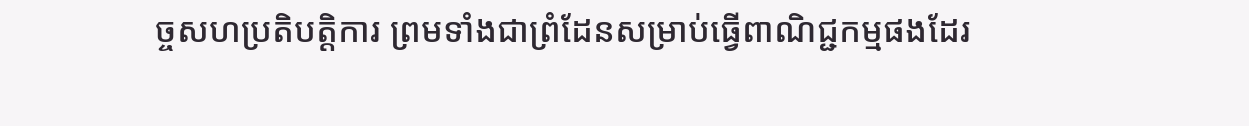ច្ចសហប្រតិបត្តិការ ព្រមទាំងជាព្រំដែនសម្រាប់ធ្វើពាណិជ្ជកម្មផងដែរ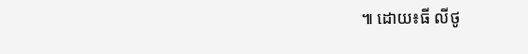៕ ដោយ៖ធី លីថូ